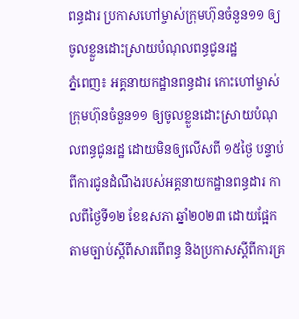ពន្ធដារ ប្រកាសហៅម្ចាស់ក្រុមហ៊ុនចំនួន១១ ឲ្យចូលខ្លួនដោះស្រាយបំណុលពន្ធជូនរដ្ឋ
ភ្នំពេញ៖ អគ្គនាយកដ្ឋានពន្ធដារ កោះហៅម្ចាស់ក្រុមហ៊ុនចំនួន១១ ឲ្យចូលខ្លួនដោះស្រាយបំណុលពន្ធជូនរដ្ឋ ដោយមិនឲ្យលើសពី ១៥ថ្ងៃ បន្ទាប់ពីការជូនដំណឹងរបស់អគ្គនាយកដ្ឋានពន្ធដារ កាលពីថ្ងៃទី១២ ខែឧសភា ឆ្នាំ២០២៣ ដោយផ្អែកតាមច្បាប់ស្តីពីសារពើពន្ធ និងប្រកាសស្តីពីការគ្រ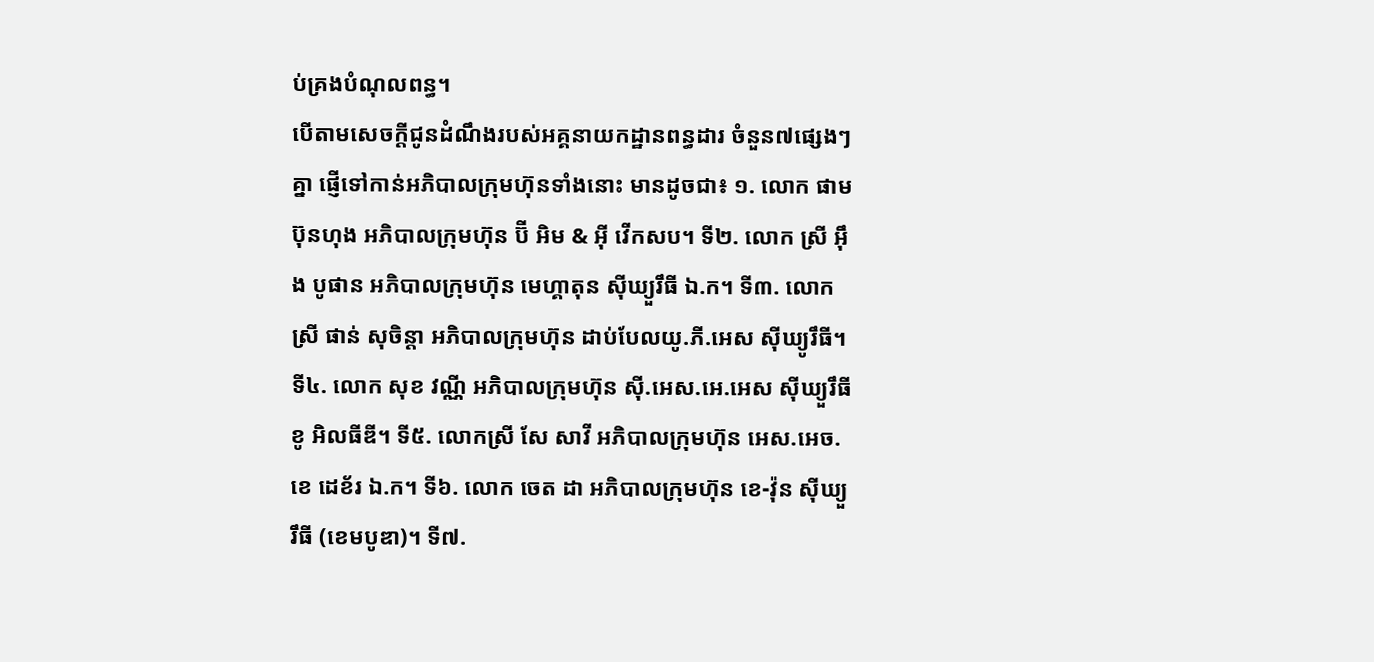ប់គ្រងបំណុលពន្ធ។
បើតាមសេចក្តីជូនដំណឹងរបស់អគ្គនាយកដ្ឋានពន្ធដារ ចំនួន៧ផ្សេងៗគ្នា ផ្ញើទៅកាន់អភិបាលក្រុមហ៊ុនទាំងនោះ មានដូចជា៖ ១. លោក ផាម ប៊ុនហុង អភិបាលក្រុមហ៊ុន ប៊ី អិម & អ៊ី វើកសប។ ទី២. លោក ស្រី អ៊ឹង បូផាន អភិបាលក្រុមហ៊ុន មេហ្គាតុន ស៊ីឃ្យួរឹធី ឯ.ក។ ទី៣. លោកស្រី ផាន់ សុចិន្តា អភិបាលក្រុមហ៊ុន ដាប់បែលយូ.ភី.អេស ស៊ីឃ្យូរឹធី។ ទី៤. លោក សុខ វណ្ណី អភិបាលក្រុមហ៊ុន ស៊ី.អេស.អេ.អេស ស៊ីឃ្យួរឹធី ខូ អិលធីឌី។ ទី៥. លោកស្រី សែ សាវី អភិបាលក្រុមហ៊ុន អេស.អេច.ខេ ដេខ័រ ឯ.ក។ ទី៦. លោក ចេត ដា អភិបាលក្រុមហ៊ុន ខេ-វ៉ុន ស៊ីឃ្យួរឹធី (ខេមបូឌា)។ ទី៧.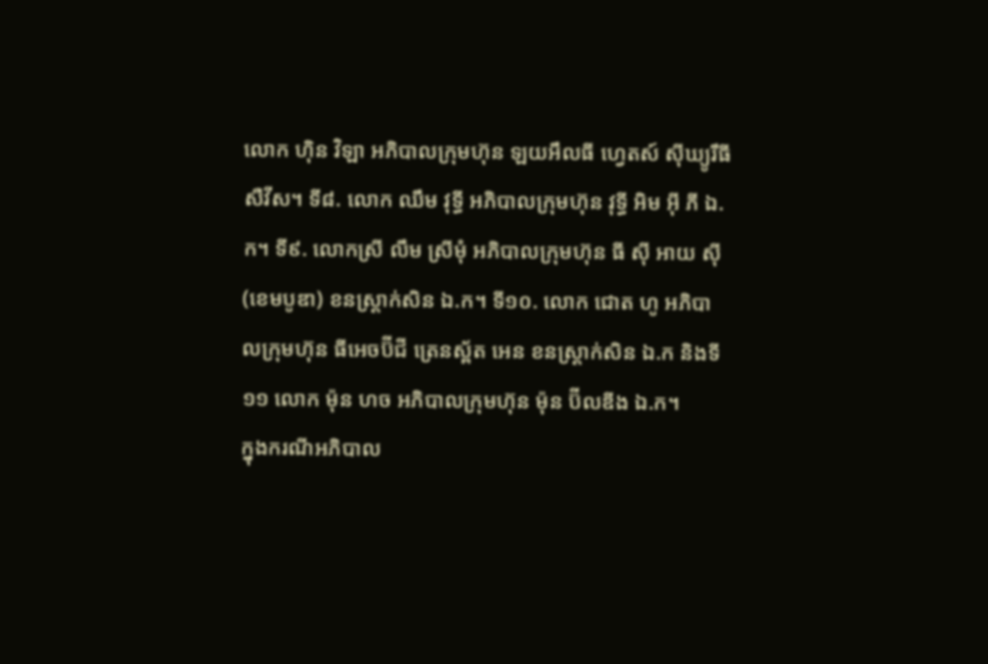លោក ហ៊ិន វិឡា អភិបាលក្រុមហ៊ុន ឡយអឹលធី ហ្វេតស៍ ស៊ីឃ្យូរឹធី សឺវីស។ ទី៨. លោក ឈឹម វុទ្ធី អភិបាលក្រុមហ៊ុន វុទ្ធី អិម អ៊ី ភី ឯ.ក។ ទី៩. លោកស្រី លឹម ស្រីមុំ អភិបាលក្រុមហ៊ុន ធី ស៊ី អាយ ស៊ី (ខេមបូឌា) ខនស្ត្រាក់សិន ឯ.ក។ ទី១០. លោក ជោត ហូ អភិបាលក្រុមហ៊ុន ធីអេចប៊ីជី ត្រេនស្ព័ត អេន ខនស្ត្រាក់សិន ឯ.ក និងទី១១ លោក ម៉ុន ហច អភិបាលក្រុមហ៊ុន ម៉ុន ប៊ីលឌីង ឯ.ក។
ក្នុងករណីអភិបាល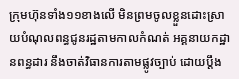ក្រុមហ៊ុនទាំង១១ខាងលើ មិនព្រមចូលខ្លួនដោះស្រាយបំណុលពន្ធជូនរដ្ឋតាមកាលកំណត់ អគ្គនាយកដ្ឋានពន្ធដារ នឹងចាត់វិធានការតាមផ្លូវច្បាប់ ដោយប្តឹង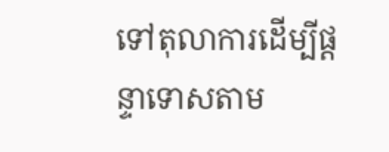ទៅតុលាការដើម្បីផ្តន្ទាទោសតាម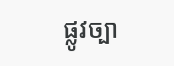ផ្លូវច្បា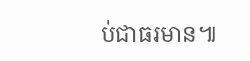ប់ជាធរមាន៕